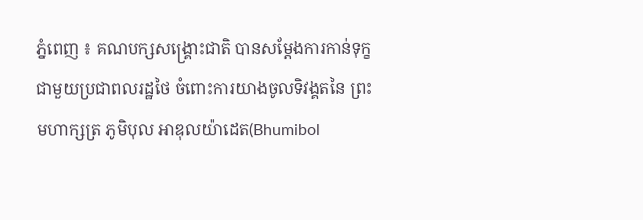ភ្នំពេញ ៖ គណបក្សសង្គ្រោះជាតិ បានសម្ដែងការកាន់ទុក្ខជាមួយប្រជាពលរដ្ឋថៃ ចំពោះការយាងចូលទិវង្គតនៃ ព្រះមហាក្សត្រ ភូមិបុល អាឌុលយ៉ាដេត(Bhumibol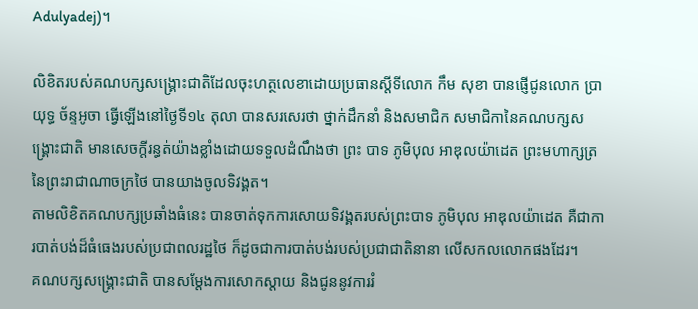Adulyadej)។

លិខិតរបស់គណបក្សសង្គ្រោះជាតិដែលចុះហត្ថលេខាដោយប្រធានស្ដីទីលោក កឹម សុខា បានផ្ញើជូនលោក ប្រាយុទ្ធ ច័ន្ទអូចា ធ្វើឡើងនៅថ្ងៃទី១៤ តុលា បានសរសេរថា ថ្នាក់ដឹកនាំ និងសមាជិក សមាជិកានៃគណបក្សសង្គ្រោះជាតិ មានសេចក្តីរន្ធត់យ៉ាងខ្លាំងដោយទទួលដំណឹងថា ព្រះ បាទ ភូមិបុល អាឌុលយ៉ាដេត ព្រះមហាក្សត្រនៃព្រះរាជាណាចក្រថៃ បានយាងចូលទិវង្គត។
តាមលិខិតគណបក្សប្រឆាំងធំនេះ បានចាត់ទុកការសោយទិវង្គតរបស់ព្រះបាទ ភូមិបុល អាឌុលយ៉ាដេត គឺជាការបាត់បង់ដ៏ធំធេងរបស់ប្រជាពលរដ្ឋថៃ ក៏ដូចជាការបាត់បង់របស់ប្រជាជាតិនានា លើសកលលោកផងដែរ។
គណបក្សសង្គ្រោះជាតិ បានសម្តែងការសោកស្តាយ និងជូននូវការរំ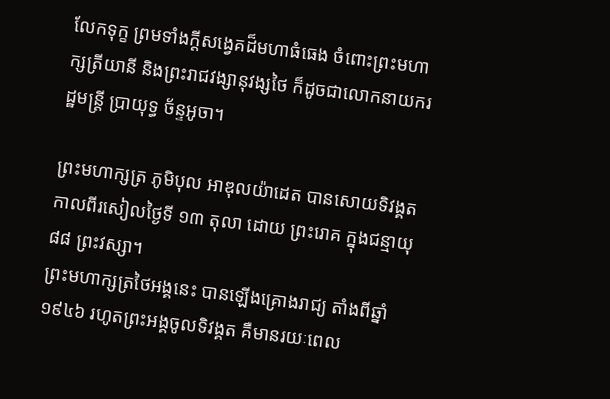លែកទុក្ខ ព្រមទាំងក្តីសង្វេគដ៏មហាធំធេង ចំពោះព្រះមហាក្សត្រីយានី និងព្រះរាជវង្សានុវង្សថៃ ក៏ដូចជាលោកនាយករដ្ឋមន្ត្រី ប្រាយុទ្ធ ច័ន្ទអូចា។

ព្រះមហាក្សត្រ ភូមិបុល អាឌុលយ៉ាដេត បានសោយទិវង្គតកាលពីរសៀលថ្ងៃទី ១៣ តុលា ដោយ ព្រះរោគ ក្នុងជន្មាយុ ៨៨ ព្រះវស្សា។
ព្រះមហាក្សត្រថៃអង្គនេះ បានឡើងគ្រោងរាជ្យ តាំងពីឆ្នាំ ១៩៤៦ រហូតព្រះអង្គចូលទិវង្គត គឺមានរយៈពេល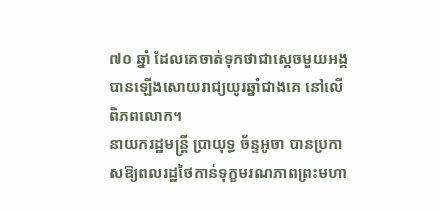៧០ ឆ្នាំ ដែលគេចាត់ទុកថាជាស្ដេចមួយអង្គបានឡើងសោយរាជ្យយូរឆ្នាំជាងគេ នៅលើពិភពលោក។
នាយករដ្ឋមន្ត្រី ប្រាយុទ្ធ ច័ន្ទអូចា បានប្រកាសឱ្យពលរដ្ឋថៃកាន់ទុក្ខមរណភាពព្រះមហា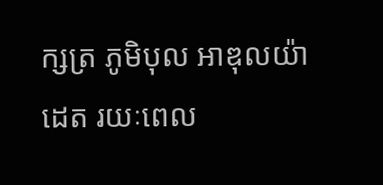ក្សត្រ ភូមិបុល អាឌុលយ៉ាដេត រយៈពេល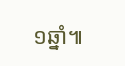១ឆ្នាំ៕